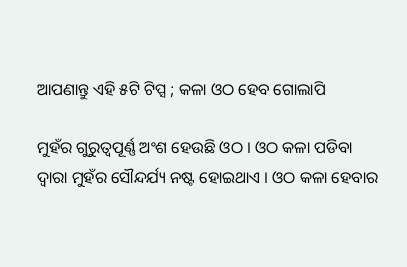ଆପଣାନ୍ତୁ ଏହି ୫ଟି ଟିପ୍ସ ; କଳା ଓଠ ହେବ ଗୋଲାପି

ମୁହଁର ଗୁରୁତ୍ବପୂର୍ଣ୍ଣ ଅଂଶ ହେଉଛି ଓଠ । ଓଠ କଳା ପଡିବା ଦ୍ବାରା ମୁହଁର ସୌନ୍ଦର୍ଯ୍ୟ ନଷ୍ଟ ହୋଇଥାଏ । ଓଠ କଳା ହେବାର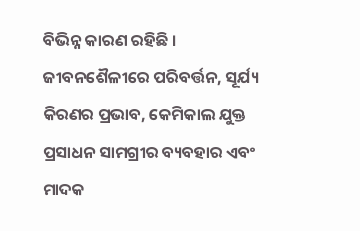ବିଭିନ୍ନ କାରଣ ରହିଛି । ଜୀବନଶୈଳୀରେ ପରିବର୍ତ୍ତନ, ସୂର୍ଯ୍ୟ କିରଣର ପ୍ରଭାବ, କେମିକାଲ ଯୁକ୍ତ ପ୍ରସାଧନ ସାମଗ୍ରୀର ବ୍ୟବହାର ଏବଂ ମାଦକ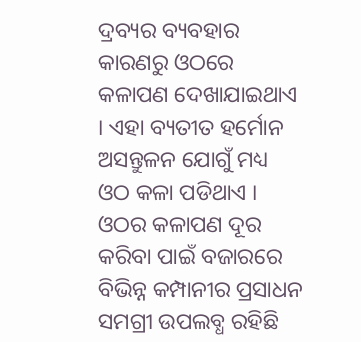ଦ୍ରବ୍ୟର ବ୍ୟବହାର କାରଣରୁ ଓଠରେ କଳାପଣ ଦେଖାଯାଇଥାଏ । ଏହା ବ୍ୟତୀତ ହର୍ମୋନ ଅସନ୍ତୁଳନ ଯୋଗୁଁ ମଧ୍ୟ ଓଠ କଳା ପଡିଥାଏ । ଓଠର କଳାପଣ ଦୂର କରିବା ପାଇଁ ବଜାରରେ ବିଭିନ୍ନ କମ୍ପାନୀର ପ୍ରସାଧନ ସମଗ୍ରୀ ଉପଲବ୍ଧ ରହିଛି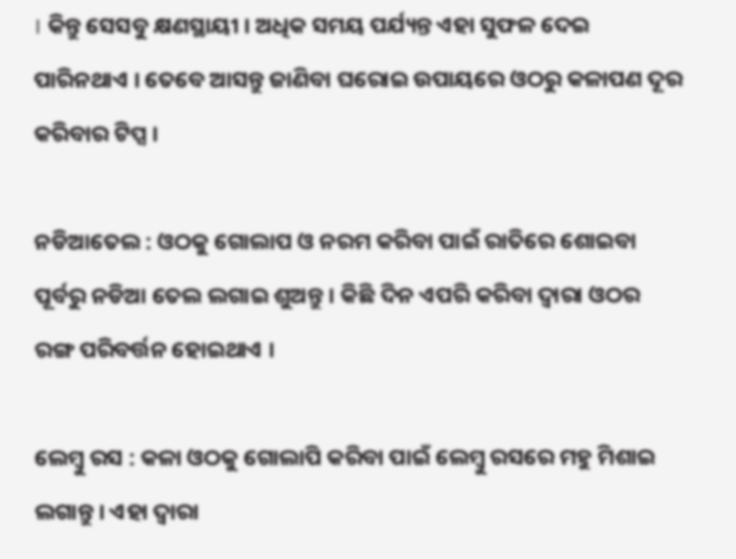। କିନ୍ତୁ ସେସବୁ କ୍ଷଣସ୍ଥାୟୀ । ଅଧିକ ସମୟ ପର୍ଯ୍ୟନ୍ତ ଏହା ସୁଫଳ ଦେଇ ପାରିନଥାଏ । ତେବେ ଆସନ୍ତୁ ଜାଣିବା ଘରୋଇ ଉପାୟରେ ଓଠରୁ କଳାପଣ ଦୂର କରିବାର ଟିପ୍ସ ।

ନଡିଆତେଲ : ଓଠକୁ ଗୋଲାପ ଓ ନରମ କରିବା ପାଇଁ ରାତିରେ ଶୋଇବା ପୂର୍ବରୁ ନଡିଆ ତେଲ ଲଗାଇ ଶୁଅନ୍ତୁ । କିଛି ଦିନ ଏପରି କରିବା ଦ୍ବାରା ଓଠର ରଙ୍ଗ ପରିବର୍ତ୍ତନ ହୋଇଥାଏ ।

ଲେମ୍ବୁ ରସ : କଳା ଓଠକୁ ଗୋଲାପି କରିବା ପାଇଁ ଲେମ୍ବୁ ରସରେ ମହୁ ମିଶାଇ ଲଗାନ୍ତୁ । ଏହା ଦ୍ବାରା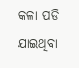କଳା ପଡି ଯାଇଥିବା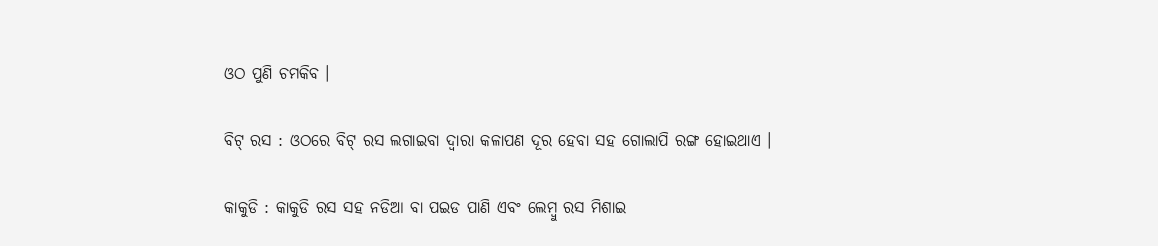ଓଠ ପୁଣି ଚମକିବ ।

ବିଟ୍ ରସ : ଓଠରେ ବିଟ୍ ରସ ଲଗାଇବା ଦ୍ବାରା କଳାପଣ ଦୂର ହେବା ସହ ଗୋଲାପି ରଙ୍ଗ ହୋଇଥାଏ ।

କାକୁଡି : କାକୁଡି ରସ ସହ ନଡିଆ ବା ପଇଡ ପାଣି ଏବଂ ଲେମ୍ବୁ ରସ ମିଶାଇ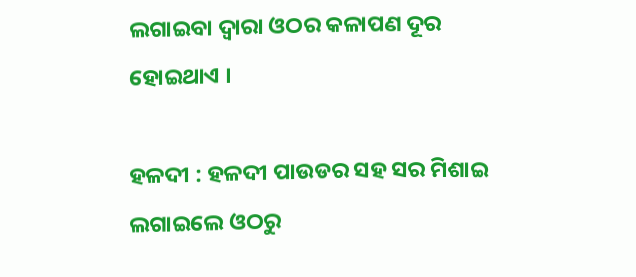ଲଗାଇବା ଦ୍ବାରା ଓଠର କଳାପଣ ଦୂର ହୋଇଥାଏ ।

ହଳଦୀ : ହଳଦୀ ପାଉଡର ସହ ସର ମିଶାଇ ଲଗାଇଲେ ଓଠରୁ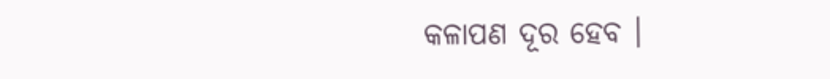କଳାପଣ ଦୂର ହେବ ।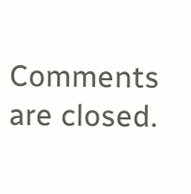Comments are closed.